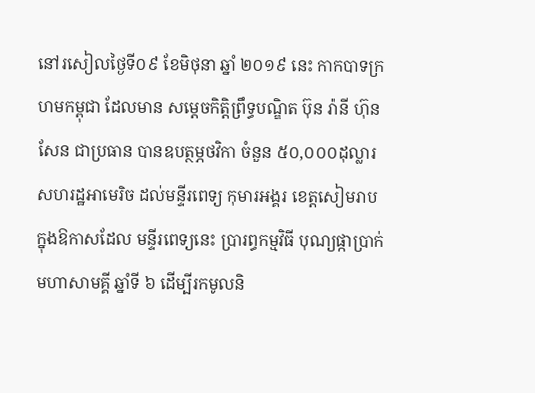នៅរសៀលថ្ងៃទី០៩ ខែមិថុនា ឆ្នាំ ២០១៩ នេះ កាកបាទក្រហមកម្ពុជា ដែលមាន សម្តេចកិត្តិព្រឹទ្ធបណ្ឌិត ប៊ុន រ៉ានី ហ៊ុនសែន ជាប្រធាន បានឧបត្ថម្ភថវិកា ចំនួន ៥០,០០០ដុល្លារសហរដ្ឋអាមេរិច ដល់មន្ទីរពេទ្យ កុមារអង្គរ ខេត្តសៀមរាប ក្នុងឱកាសដែល មន្ទីរពេទ្យនេះ ប្រារព្ធកម្មវិធី បុណ្យផ្កាប្រាក់មហាសាមគ្គី ឆ្នាំទី ៦ ដើម្បីរកមូលនិ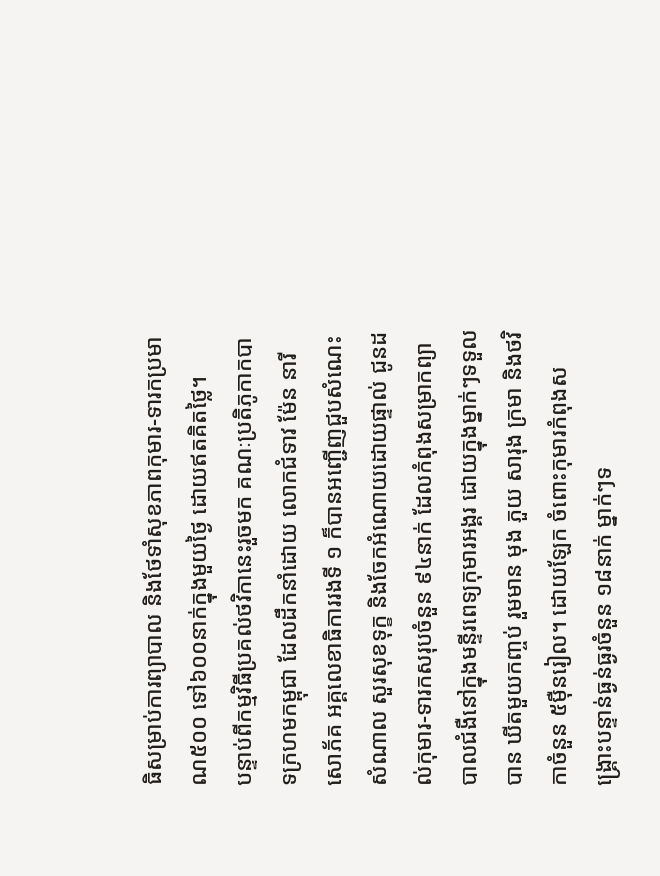ធិសម្រាប់ការព្យាបាល និងថែទាំសុខភាពកុមារ-ទារកប្រមាណ៥០០ ទៅ៦០០នាក់ក្នុងមួយថ្ងៃ ដោយឥតគិតថ្លៃ។
បន្ទាប់ពីកម្មវិធីប្រគល់ថវិកានេះរួចមក គណៈប្រតិភូកាកបាទក្រហមកម្ពុជា ដែលដឹកនាំដោយ លោកជំទាវ ម៉ែន នារីសោភ័គ អគ្គលេខាធិការរងទី ១ ក៏បានអញ្ជេីញជួបសំណេះសំណាល សួរសុខទុក្ខ និងចែកអំណោយដោយផ្ទាល់ ជូនដល់កុមារ-ទារកសរុបចំនួន ៩៤នាក់ ដែលកំពុងសម្រាកព្យាបាលជំងឺនៅក្នុងមន្ទីរពេទ្យកុមារអង្គរ ដោយក្នុងម្នាក់ៗទទួលបាន ឃីតមួយកញ្ចប់ រួមមាន មុង ភួយ សារុង ក្រមា និងថវិកាចំនួន ៥ម៉ឺនរៀល។ ដោយឡែក ចំពោះកុមារកំពុងសង្គ្រោះបន្ទាន់ធ្ងន់ធ្ងរចំនួន ១៨នាក់ ម្នាក់ៗទ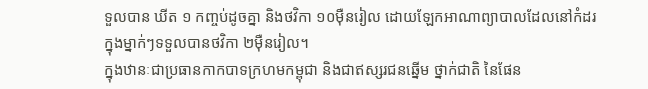ទួលបាន ឃីត ១ កញ្ចប់ដូចគ្នា និងថវិកា ១០ម៉ឺនរៀល ដោយឡែកអាណាព្យាបាលដែលនៅកំដរក្នុងម្នាក់ៗទទួលបានថវិកា ២ម៉ឺនរៀល។
ក្នុងឋានៈជាប្រធានកាកបាទក្រហមកម្ពុជា និងជាឥស្សរជនឆ្នេីម ថ្នាក់ជាតិ នៃផែន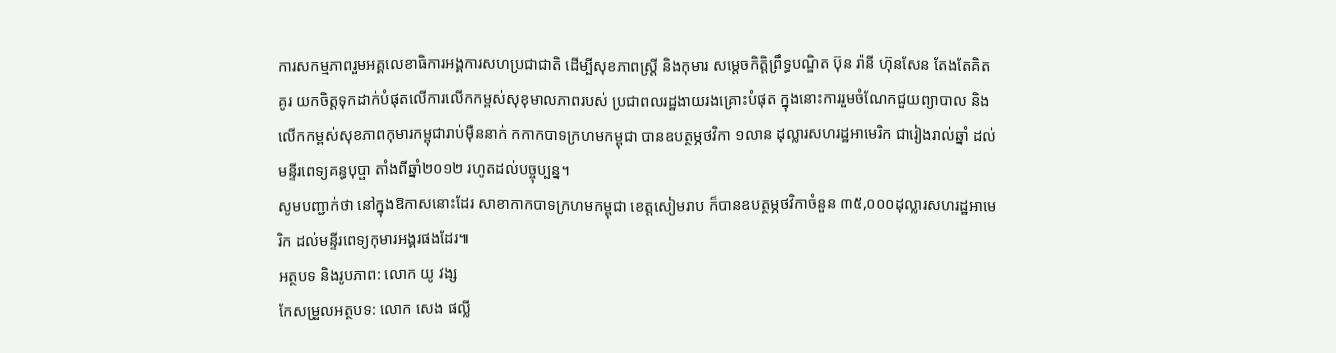ការសកម្មភាពរួមអគ្គលេខាធិការអង្គការសហប្រជាជាតិ ដេីម្បីសុខភាពស្ត្រី និងកុមារ សម្តេចកិត្តិព្រឹទ្ធបណ្ឌិត ប៊ុន រ៉ានី ហ៊ុនសែន តែងតែគិតគូរ យកចិត្តទុកដាក់បំផុតលេីការលេីកកម្ពស់សុខុមាលភាពរបស់ ប្រជាពលរដ្ឋងាយរងគ្រោះបំផុត ក្នុងនោះការរួមចំណែកជួយព្យាបាល និងលើកកម្ពស់សុខភាពកុមារកម្ពុជារាប់ម៉ឺននាក់ កកាកបាទក្រហមកម្ពុជា បានឧបត្ថម្ភថវិកា ១លាន ដុល្លារសហរដ្ឋអាមេរិក ជារៀងរាល់ឆ្នាំ ដល់មន្ទីរពេទ្យគន្ធបុប្ផា តាំងពីឆ្នាំ២០១២ រហូតដល់បច្ចុប្បន្ន។
សូមបញ្ជាក់ថា នៅក្នុងឱកាសនោះដែរ សាខាកាកបាទក្រហមកម្ពុជា ខេត្តសៀមរាប ក៏បានឧបត្ថម្ភថវិកាចំនួន ៣៥,០០០ដុល្លារសហរដ្ឋអាមេរិក ដល់មន្ទីរពេទ្យកុមារអង្គរផងដែរ៕
អត្ថបទ និងរូបភាព: លោក យូ វង្ស
កែសម្រួលអត្ថបទ: លោក សេង ផល្លី